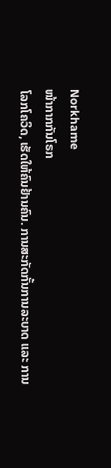Norkhame
ໜ້າກາກກັນໂຣກ
ໂລກໂຄວິດ, ເຮັດໃຫ້ຄົນຢ້ານຄົນ. ການສະກັດກັ້ນການລະບາດ ແລະ ການ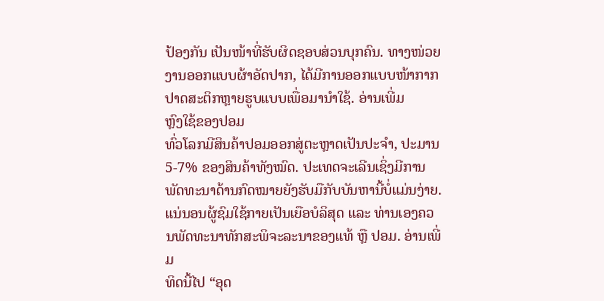ປ້ອງກັນ ເປັນໜ້າທີ່ຮັບຜິດຊອບສ່ວນບຸກຄົນ. ທາງໜ່ວຍງານອອກແບບຜ້າອັດປາກ, ໄດ້ມີການອອກແບບໜ້າກາກ ປາດສະຕິກຫຼາຍຮູບແບບເພື່ອມານຳໃຊ້. ອ່ານເພີ່ມ
ຫຼົງໃຊ້ຂອງປອມ
ທົ່ວໂລກມີສິນຄ້າປອມອອກສູ່ຕະຫຼາດເປັນປະຈຳ, ປະມານ 5-7% ຂອງສິນຄ້າທັງໝົດ. ປະເທດຈະເລີນເຊິ່ງມີການພັດທະນາດ້ານກົດໝາຍຍັງຮັບມືກັບບັນຫານີ້ບໍ່ແມ່ນງ່າຍ. ແນ່ນອນຜູ້ຊົມໃຊ້ກາຍເປັນເຍືອບໍລິສຸດ ແລະ ທ່ານເອງຄວນພັດທະນາທັກສະພິຈະລະນາຂອງແທ້ ຫຼື ປອມ. ອ່ານເພີ່ມ
ທິດນີ້ໄປ “ອຸດ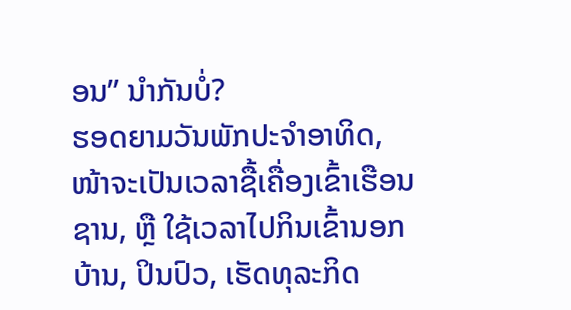ອນ” ນຳກັນບໍ່?
ຮອດຍາມວັນພັກປະຈຳອາທິດ, ໜ້າຈະເປັນເວລາຊື້ເຄື່ອງເຂົ້າເຮືອນຊານ, ຫຼື ໃຊ້ເວລາໄປກິນເຂົ້ານອກບ້ານ, ປິນປົວ, ເຮັດທຸລະກິດ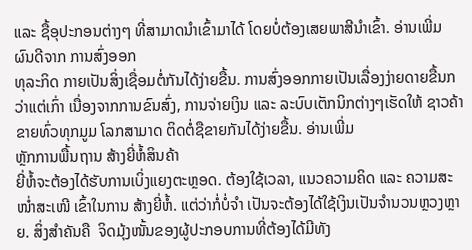ແລະ ຊື້ອຸປະກອນຕ່າງໆ ທີ່ສາມາດນຳເຂົ້າມາໄດ້ ໂດຍບໍ່ຕ້ອງເສຍພາສີນຳເຂົ້າ. ອ່ານເພີ່ມ
ຜົນດີຈາກ ການສົ່ງອອກ
ທຸລະກິດ ກາຍເປັນສິ່ງເຊື່ອມຕໍ່ກັນໄດ້ງ່າຍຂື້ນ. ການສົ່ງອອກກາຍເປັນເລື່ອງງ່າຍດາຍຂື້ນກວ່າແຕ່ເກົ່າ ເນື່ອງຈາກການຂົນສົ່ງ, ການຈ່າຍເງິນ ແລະ ລະບົບເຕັກນິກຕ່າງໆເຮັດໃຫ້ ຊາວຄ້າຂາຍທົ່ວທຸກມູມ ໂລກສາມາດ ຕິດຕໍ່ຊືຂາຍກັນໄດ້ງ່າຍຂື້ນ. ອ່ານເພີ່ມ
ຫຼັກການພື້ນຖານ ສ້າງຍີ່ຫໍ້ສິນຄ້າ
ຍີ່ຫໍ້ຈະຕ້ອງໄດ້ຮັບການເບິ່ງແຍງຕະຫຼອດ. ຕ້ອງໃຊ້ເວລາ, ແນວຄວາມຄິດ ແລະ ຄວາມສະໜໍ່າສະເໜີ ເຂົ້າໃນການ ສ້າງຍີ່ຫໍ້. ແຕ່ວ່າກໍ່ບໍ່ຈຳ ເປັນຈະຕ້ອງໄດ້ໃຊ້ເງິນເປັນຈຳນວນຫຼວງຫຼາຍ. ສິ່ງສຳຄັນຄື  ຈິດມຸ້ງໜັ້ນຂອງຜູ້ປະກອບການທີ່ຕ້ອງໄດ້ມີທັງ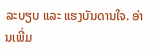ລະບຽບ ແລະ ແຮງບັນດານໃຈ. ອ່ານເພີ່ມ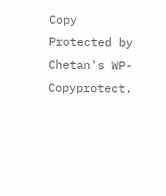Copy Protected by Chetan's WP-Copyprotect.